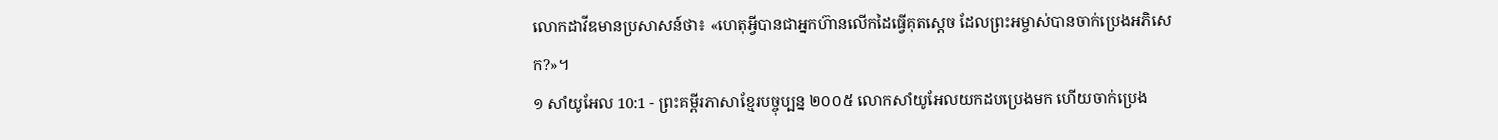លោកដាវីឌមានប្រសាសន៍ថា៖ «ហេតុអ្វីបានជាអ្នកហ៊ានលើកដៃធ្វើគុតស្ដេច ដែលព្រះអម្ចាស់បានចាក់ប្រេងអភិសេក?»។
១ សាំយូអែល 10:1 - ព្រះគម្ពីរភាសាខ្មែរបច្ចុប្បន្ន ២០០៥ លោកសាំយូអែលយកដបប្រេងមក ហើយចាក់ប្រេង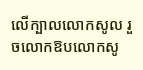លើក្បាលលោកសូល រួចលោកឱបលោកសូ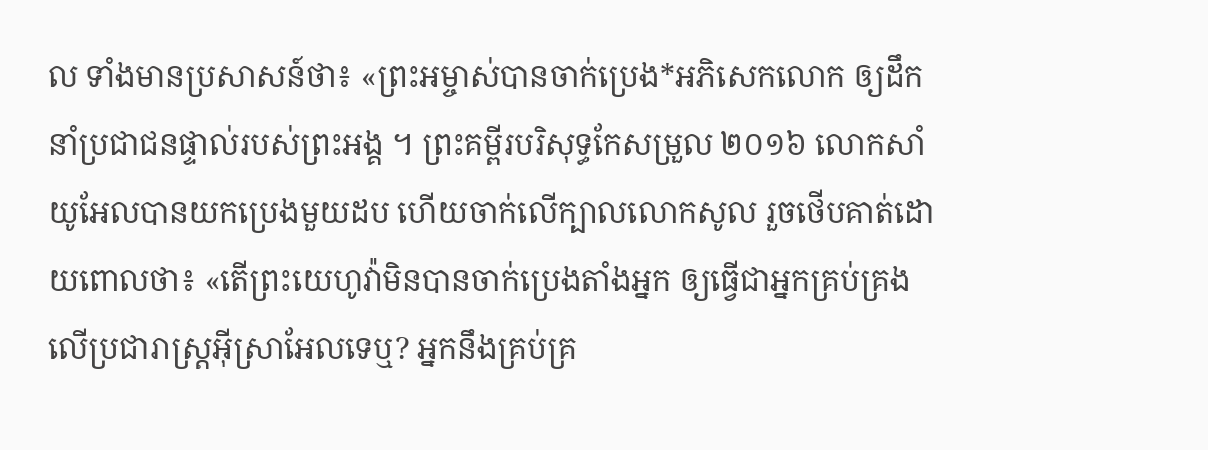ល ទាំងមានប្រសាសន៍ថា៖ «ព្រះអម្ចាស់បានចាក់ប្រេង*អភិសេកលោក ឲ្យដឹកនាំប្រជាជនផ្ទាល់របស់ព្រះអង្គ ។ ព្រះគម្ពីរបរិសុទ្ធកែសម្រួល ២០១៦ លោកសាំយូអែលបានយកប្រេងមួយដប ហើយចាក់លើក្បាលលោកសូល រួចថើបគាត់ដោយពោលថា៖ «តើព្រះយេហូវ៉ាមិនបានចាក់ប្រេងតាំងអ្នក ឲ្យធ្វើជាអ្នកគ្រប់គ្រងលើប្រជារាស្ត្រអ៊ីស្រាអែលទេឬ? អ្នកនឹងគ្រប់គ្រ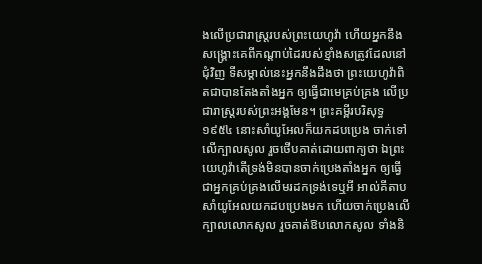ងលើប្រជារាស្រ្តរបស់ព្រះយេហូវ៉ា ហើយអ្នកនឹងសង្គ្រោះគេពីកណ្ដាប់ដៃរបស់ខ្មាំងសត្រូវដែលនៅជុំវិញ ទីសម្គាល់នេះអ្នកនឹងដឹងថា ព្រះយេហូវ៉ាពិតជាបានតែងតាំងអ្នក ឲ្យធ្វើជាមេគ្រប់គ្រង លើប្រជារាស្ត្ររបស់ព្រះអង្គមែន។ ព្រះគម្ពីរបរិសុទ្ធ ១៩៥៤ នោះសាំយូអែលក៏យកដបប្រេង ចាក់ទៅលើក្បាលសូល រួចថើបគាត់ដោយពាក្យថា ឯព្រះយេហូវ៉ាតើទ្រង់មិនបានចាក់ប្រេងតាំងអ្នក ឲ្យធ្វើជាអ្នកគ្រប់គ្រងលើមរដកទ្រង់ទេឬអី អាល់គីតាប សាំយូអែលយកដបប្រេងមក ហើយចាក់ប្រេងលើក្បាលលោកសូល រួចគាត់ឱបលោកសូល ទាំងនិ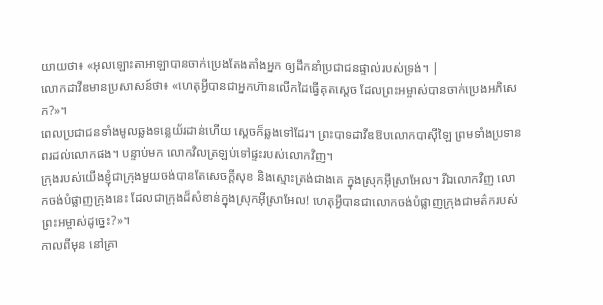យាយថា៖ «អុលឡោះតាអាឡាបានចាក់ប្រេងតែងតាំងអ្នក ឲ្យដឹកនាំប្រជាជនផ្ទាល់របស់ទ្រង់។ |
លោកដាវីឌមានប្រសាសន៍ថា៖ «ហេតុអ្វីបានជាអ្នកហ៊ានលើកដៃធ្វើគុតស្ដេច ដែលព្រះអម្ចាស់បានចាក់ប្រេងអភិសេក?»។
ពេលប្រជាជនទាំងមូលឆ្លងទន្លេយ័រដាន់ហើយ ស្ដេចក៏ឆ្លងទៅដែរ។ ព្រះបាទដាវីឌឱបលោកបាស៊ីឡៃ ព្រមទាំងប្រទានពរដល់លោកផង។ បន្ទាប់មក លោកវិលត្រឡប់ទៅផ្ទះរបស់លោកវិញ។
ក្រុងរបស់យើងខ្ញុំជាក្រុងមួយចង់បានតែសេចក្ដីសុខ និងស្មោះត្រង់ជាងគេ ក្នុងស្រុកអ៊ីស្រាអែល។ រីឯលោកវិញ លោកចង់បំផ្លាញក្រុងនេះ ដែលជាក្រុងដ៏សំខាន់ក្នុងស្រុកអ៊ីស្រាអែល! ហេតុអ្វីបានជាលោកចង់បំផ្លាញក្រុងជាមត៌ករបស់ព្រះអម្ចាស់ដូច្នេះ?»។
កាលពីមុន នៅគ្រា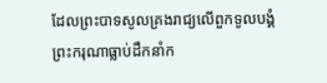ដែលព្រះបាទសូលគ្រងរាជ្យលើពួកទូលបង្គំ ព្រះករុណាធ្លាប់ដឹកនាំក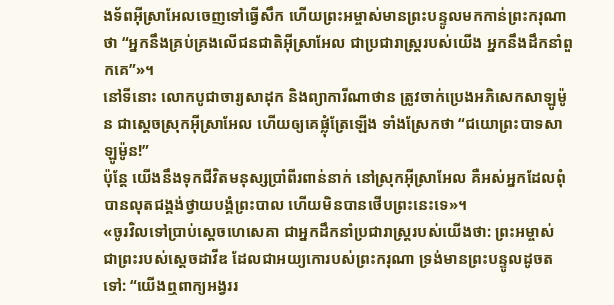ងទ័ពអ៊ីស្រាអែលចេញទៅធ្វើសឹក ហើយព្រះអម្ចាស់មានព្រះបន្ទូលមកកាន់ព្រះករុណាថា “អ្នកនឹងគ្រប់គ្រងលើជនជាតិអ៊ីស្រាអែល ជាប្រជារាស្ត្ររបស់យើង អ្នកនឹងដឹកនាំពួកគេ”»។
នៅទីនោះ លោកបូជាចារ្យសាដុក និងព្យាការីណាថាន ត្រូវចាក់ប្រេងអភិសេកសាឡូម៉ូន ជាស្ដេចស្រុកអ៊ីស្រាអែល ហើយឲ្យគេផ្លុំត្រែឡើង ទាំងស្រែកថា “ជយោព្រះបាទសាឡូម៉ូន!”
ប៉ុន្តែ យើងនឹងទុកជីវិតមនុស្សប្រាំពីរពាន់នាក់ នៅស្រុកអ៊ីស្រាអែល គឺអស់អ្នកដែលពុំបានលុតជង្គង់ថ្វាយបង្គំព្រះបាល ហើយមិនបានថើបព្រះនេះទេ»។
«ចូរវិលទៅប្រាប់ស្ដេចហេសេគា ជាអ្នកដឹកនាំប្រជារាស្ត្ររបស់យើងថា: ព្រះអម្ចាស់ ជាព្រះរបស់ស្ដេចដាវីឌ ដែលជាអយ្យកោរបស់ព្រះករុណា ទ្រង់មានព្រះបន្ទូលដូចតទៅ: “យើងឮពាក្យអង្វររ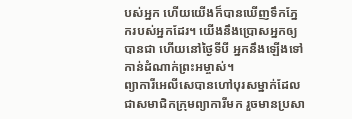បស់អ្នក ហើយយើងក៏បានឃើញទឹកភ្នែករបស់អ្នកដែរ។ យើងនឹងប្រោសអ្នកឲ្យបានជា ហើយនៅថ្ងៃទីបី អ្នកនឹងឡើងទៅកាន់ដំណាក់ព្រះអម្ចាស់។
ព្យាការីអេលីសេបានហៅបុរសម្នាក់ដែលជាសមាជិកក្រុមព្យាការីមក រួចមានប្រសា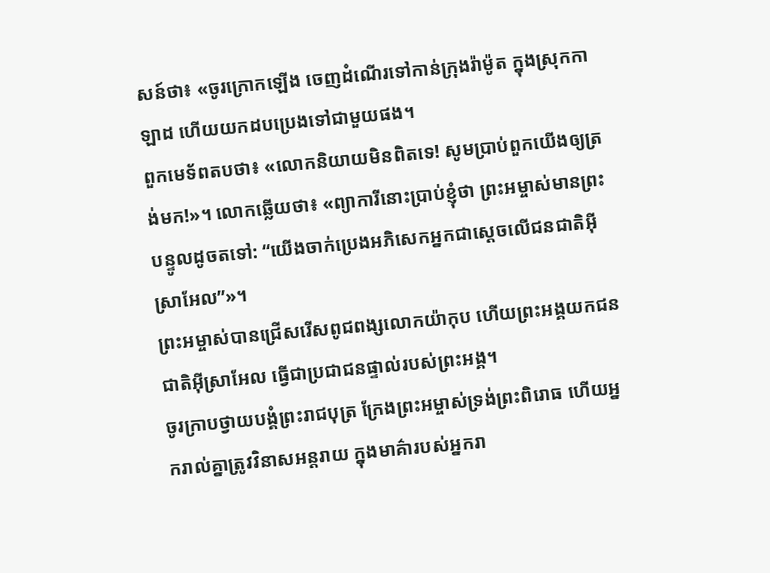សន៍ថា៖ «ចូរក្រោកឡើង ចេញដំណើរទៅកាន់ក្រុងរ៉ាម៉ូត ក្នុងស្រុកកាឡាដ ហើយយកដបប្រេងទៅជាមួយផង។
ពួកមេទ័ពតបថា៖ «លោកនិយាយមិនពិតទេ! សូមប្រាប់ពួកយើងឲ្យត្រង់មក!»។ លោកឆ្លើយថា៖ «ព្យាការីនោះប្រាប់ខ្ញុំថា ព្រះអម្ចាស់មានព្រះបន្ទូលដូចតទៅ: “យើងចាក់ប្រេងអភិសេកអ្នកជាស្ដេចលើជនជាតិអ៊ីស្រាអែល”»។
ព្រះអម្ចាស់បានជ្រើសរើសពូជពង្សលោកយ៉ាកុប ហើយព្រះអង្គយកជនជាតិអ៊ីស្រាអែល ធ្វើជាប្រជាជនផ្ទាល់របស់ព្រះអង្គ។
ចូរក្រាបថ្វាយបង្គំព្រះរាជបុត្រ ក្រែងព្រះអម្ចាស់ទ្រង់ព្រះពិរោធ ហើយអ្នករាល់គ្នាត្រូវវិនាសអន្តរាយ ក្នុងមាគ៌ារបស់អ្នករា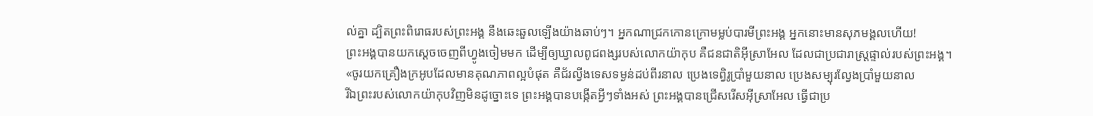ល់គ្នា ដ្បិតព្រះពិរោធរបស់ព្រះអង្គ នឹងឆេះឆួលឡើងយ៉ាងឆាប់ៗ។ អ្នកណាជ្រកកោនក្រោមម្លប់បារមីព្រះអង្គ អ្នកនោះមានសុភមង្គលហើយ!
ព្រះអង្គបានយកស្ដេចចេញពីហ្វូងចៀមមក ដើម្បីឲ្យឃ្វាលពូជពង្សរបស់លោកយ៉ាកុប គឺជនជាតិអ៊ីស្រាអែល ដែលជាប្រជារាស្ត្រផ្ទាល់របស់ព្រះអង្គ។
«ចូរយកគ្រឿងក្រអូបដែលមានគុណភាពល្អបំផុត គឺជ័រល្វីងទេសទម្ងន់ដប់ពីរនាល ប្រេងទេព្វិរូប្រាំមួយនាល ប្រេងសម្បុរល្វែងប្រាំមួយនាល
រីឯព្រះរបស់លោកយ៉ាកុបវិញមិនដូច្នោះទេ ព្រះអង្គបានបង្កើតអ្វីៗទាំងអស់ ព្រះអង្គបានជ្រើសរើសអ៊ីស្រាអែល ធ្វើជាប្រ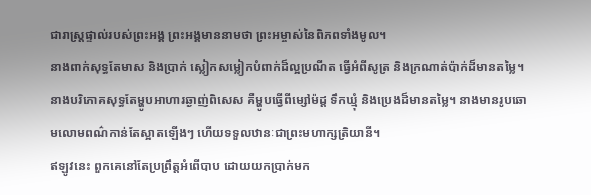ជារាស្ត្រផ្ទាល់របស់ព្រះអង្គ ព្រះអង្គមាននាមថា ព្រះអម្ចាស់នៃពិភពទាំងមូល។
នាងពាក់សុទ្ធតែមាស និងប្រាក់ ស្លៀកសម្លៀកបំពាក់ដ៏ល្អប្រណីត ធ្វើអំពីសូត្រ និងក្រណាត់ប៉ាក់ដ៏មានតម្លៃ។ នាងបរិភោគសុទ្ធតែម្ហូបអាហារឆ្ងាញ់ពិសេស គឺម្ហូបធ្វើពីម្សៅម៉ដ្ដ ទឹកឃ្មុំ និងប្រេងដ៏មានតម្លៃ។ នាងមានរូបឆោមលោមពណ៌កាន់តែស្អាតឡើងៗ ហើយទទួលឋានៈជាព្រះមហាក្សត្រិយានី។
ឥឡូវនេះ ពួកគេនៅតែប្រព្រឹត្តអំពើបាប ដោយយកប្រាក់មក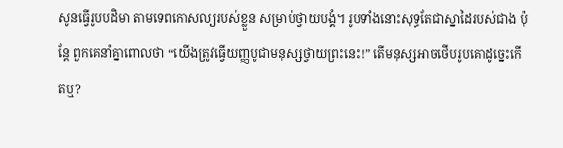សូនធ្វើរូបបដិមា តាមទេពកោសល្យរបស់ខ្លួន សម្រាប់ថ្វាយបង្គំ។ រូបទាំងនោះសុទ្ធតែជាស្នាដៃរបស់ជាង ប៉ុន្តែ ពួកគេនាំគ្នាពោលថា “យើងត្រូវធ្វើយញ្ញបូជាមនុស្សថ្វាយព្រះនេះ!” តើមនុស្សអាចថើបរូបគោដូច្នេះកើតឬ?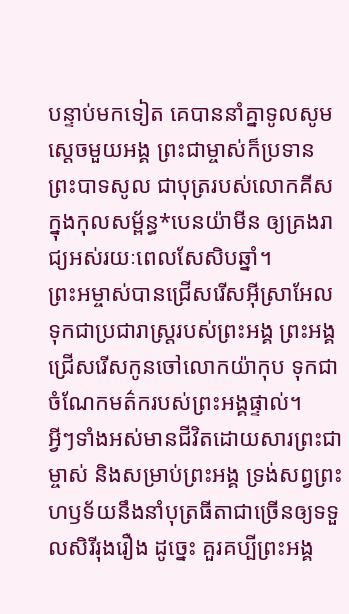បន្ទាប់មកទៀត គេបាននាំគ្នាទូលសូមស្ដេចមួយអង្គ ព្រះជាម្ចាស់ក៏ប្រទានព្រះបាទសូល ជាបុត្ររបស់លោកគីស ក្នុងកុលសម្ព័ន្ធ*បេនយ៉ាមីន ឲ្យគ្រងរាជ្យអស់រយៈពេលសែសិបឆ្នាំ។
ព្រះអម្ចាស់បានជ្រើសរើសអ៊ីស្រាអែល ទុកជាប្រជារាស្ត្ររបស់ព្រះអង្គ ព្រះអង្គជ្រើសរើសកូនចៅលោកយ៉ាកុប ទុកជាចំណែកមត៌ករបស់ព្រះអង្គផ្ទាល់។
អ្វីៗទាំងអស់មានជីវិតដោយសារព្រះជាម្ចាស់ និងសម្រាប់ព្រះអង្គ ទ្រង់សព្វព្រះហឫទ័យនឹងនាំបុត្រធីតាជាច្រើនឲ្យទទួលសិរីរុងរឿង ដូច្នេះ គួរគប្បីព្រះអង្គ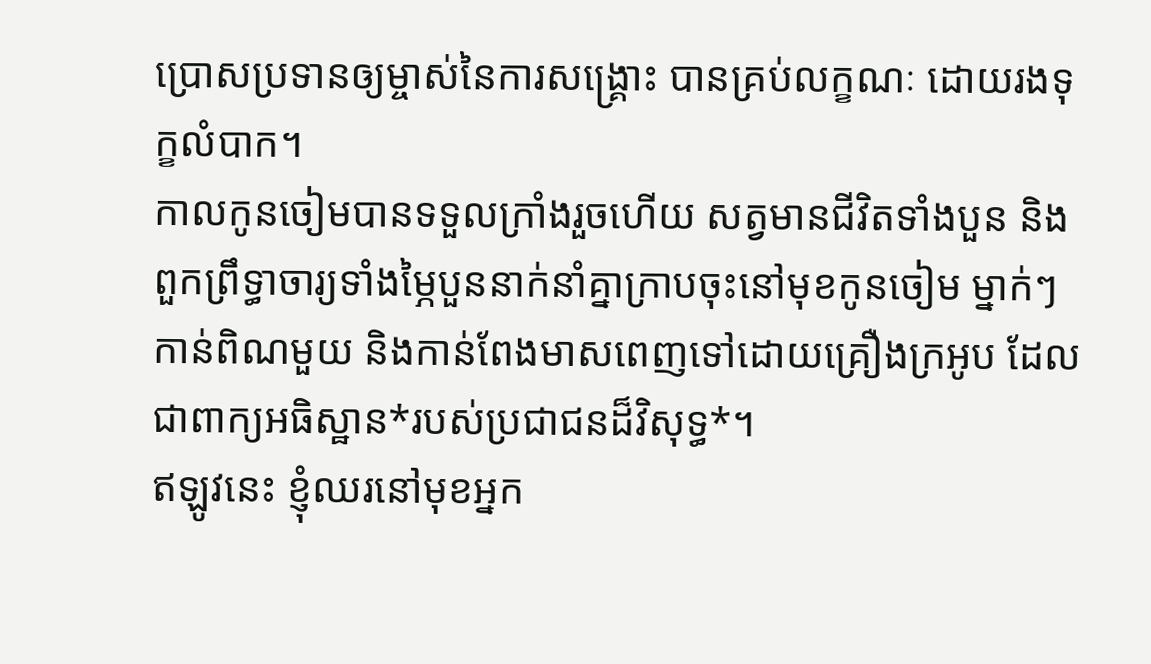ប្រោសប្រទានឲ្យម្ចាស់នៃការសង្គ្រោះ បានគ្រប់លក្ខណៈ ដោយរងទុក្ខលំបាក។
កាលកូនចៀមបានទទួលក្រាំងរួចហើយ សត្វមានជីវិតទាំងបួន និងពួកព្រឹទ្ធាចារ្យទាំងម្ភៃបួននាក់នាំគ្នាក្រាបចុះនៅមុខកូនចៀម ម្នាក់ៗកាន់ពិណមួយ និងកាន់ពែងមាសពេញទៅដោយគ្រឿងក្រអូប ដែលជាពាក្យអធិស្ឋាន*របស់ប្រជាជនដ៏វិសុទ្ធ*។
ឥឡូវនេះ ខ្ញុំឈរនៅមុខអ្នក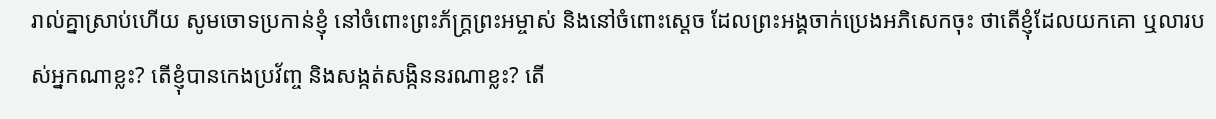រាល់គ្នាស្រាប់ហើយ សូមចោទប្រកាន់ខ្ញុំ នៅចំពោះព្រះភ័ក្ត្រព្រះអម្ចាស់ និងនៅចំពោះស្ដេច ដែលព្រះអង្គចាក់ប្រេងអភិសេកចុះ ថាតើខ្ញុំដែលយកគោ ឬលារបស់អ្នកណាខ្លះ? តើខ្ញុំបានកេងប្រវ័ញ្ច និងសង្កត់សង្កិននរណាខ្លះ? តើ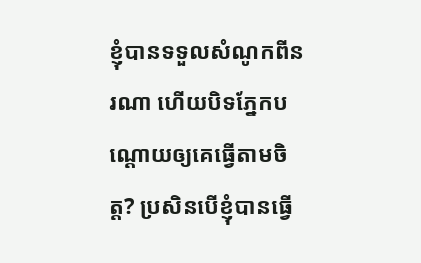ខ្ញុំបានទទួលសំណូកពីនរណា ហើយបិទភ្នែកបណ្ដោយឲ្យគេធ្វើតាមចិត្ត? ប្រសិនបើខ្ញុំបានធ្វើ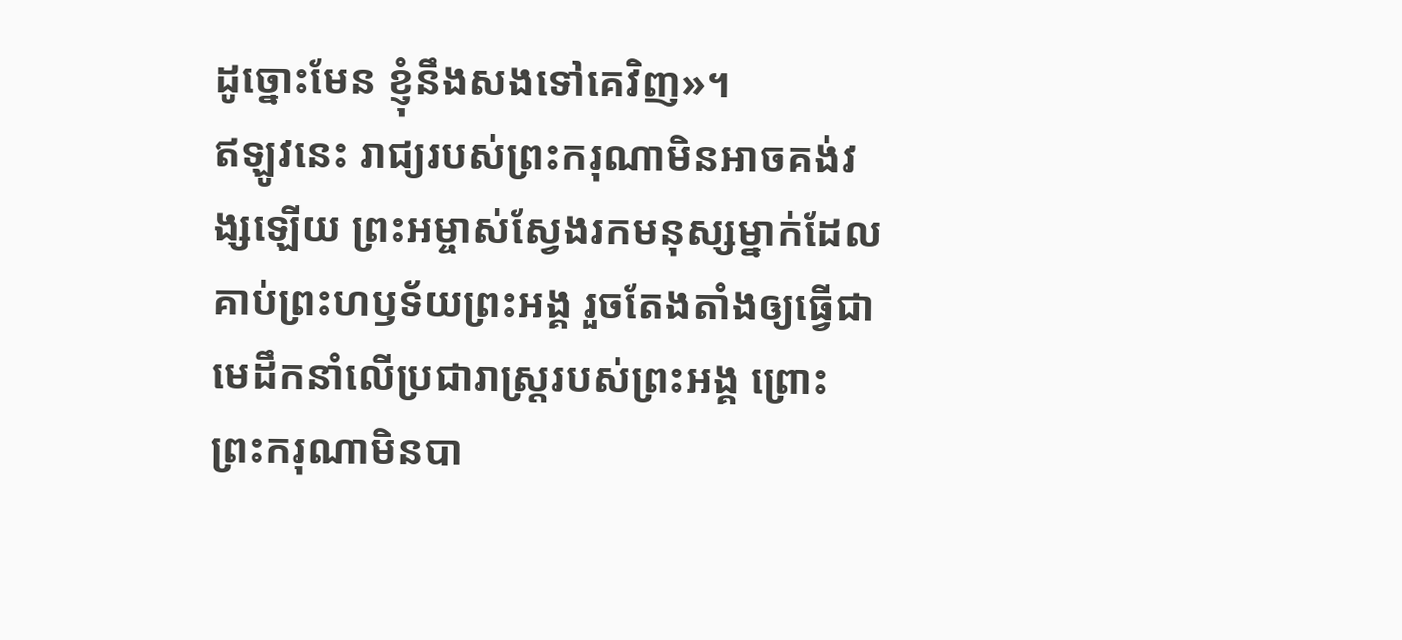ដូច្នោះមែន ខ្ញុំនឹងសងទៅគេវិញ»។
ឥឡូវនេះ រាជ្យរបស់ព្រះករុណាមិនអាចគង់វង្សឡើយ ព្រះអម្ចាស់ស្វែងរកមនុស្សម្នាក់ដែលគាប់ព្រះហឫទ័យព្រះអង្គ រួចតែងតាំងឲ្យធ្វើជាមេដឹកនាំលើប្រជារាស្ត្ររបស់ព្រះអង្គ ព្រោះព្រះករុណាមិនបា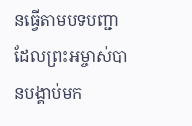នធ្វើតាមបទបញ្ជា ដែលព្រះអម្ចាស់បានបង្គាប់មក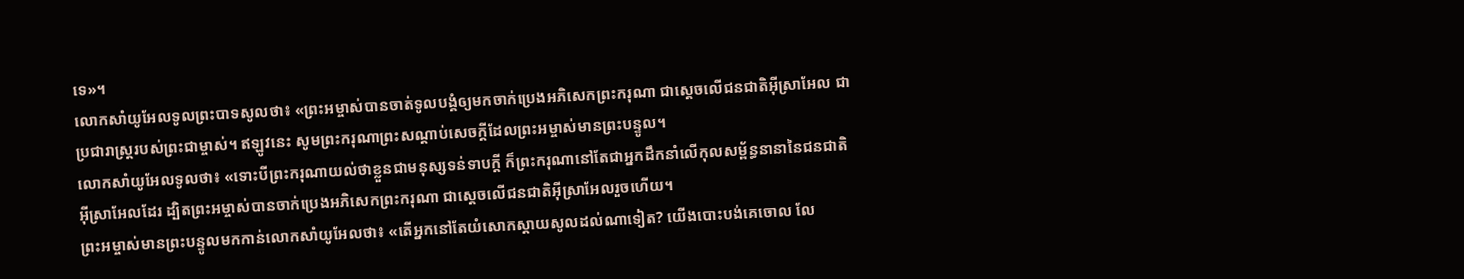ទេ»។
លោកសាំយូអែលទូលព្រះបាទសូលថា៖ «ព្រះអម្ចាស់បានចាត់ទូលបង្គំឲ្យមកចាក់ប្រេងអភិសេកព្រះករុណា ជាស្ដេចលើជនជាតិអ៊ីស្រាអែល ជាប្រជារាស្ត្ររបស់ព្រះជាម្ចាស់។ ឥឡូវនេះ សូមព្រះករុណាព្រះសណ្ដាប់សេចក្ដីដែលព្រះអម្ចាស់មានព្រះបន្ទូល។
លោកសាំយូអែលទូលថា៖ «ទោះបីព្រះករុណាយល់ថាខ្លួនជាមនុស្សទន់ទាបក្ដី ក៏ព្រះករុណានៅតែជាអ្នកដឹកនាំលើកុលសម្ព័ន្ធនានានៃជនជាតិអ៊ីស្រាអែលដែរ ដ្បិតព្រះអម្ចាស់បានចាក់ប្រេងអភិសេកព្រះករុណា ជាស្ដេចលើជនជាតិអ៊ីស្រាអែលរួចហើយ។
ព្រះអម្ចាស់មានព្រះបន្ទូលមកកាន់លោកសាំយូអែលថា៖ «តើអ្នកនៅតែយំសោកស្ដាយសូលដល់ណាទៀត? យើងបោះបង់គេចោល លែ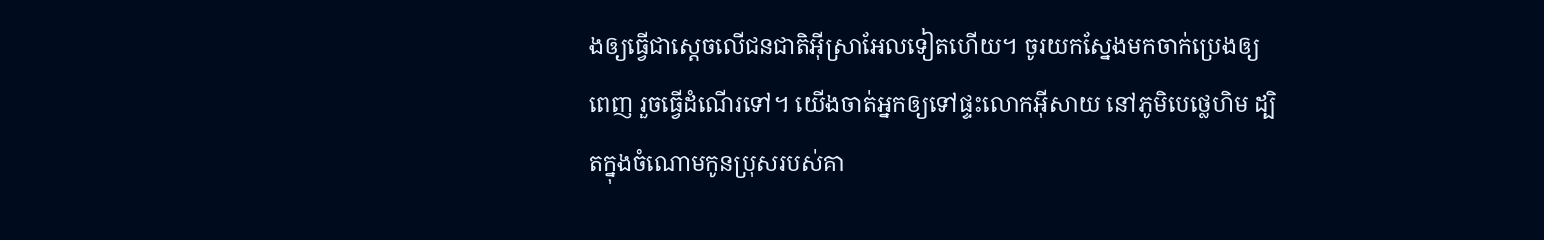ងឲ្យធ្វើជាស្ដេចលើជនជាតិអ៊ីស្រាអែលទៀតហើយ។ ចូរយកស្នែងមកចាក់ប្រេងឲ្យពេញ រួចធ្វើដំណើរទៅ។ យើងចាត់អ្នកឲ្យទៅផ្ទះលោកអ៊ីសាយ នៅភូមិបេថ្លេហិម ដ្បិតក្នុងចំណោមកូនប្រុសរបស់គា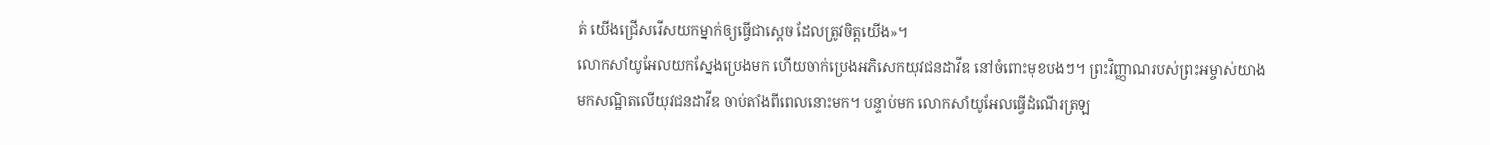ត់ យើងជ្រើសរើសយកម្នាក់ឲ្យធ្វើជាស្ដេច ដែលត្រូវចិត្តយើង»។
លោកសាំយូអែលយកស្នែងប្រេងមក ហើយចាក់ប្រេងអភិសេកយុវជនដាវីឌ នៅចំពោះមុខបងៗ។ ព្រះវិញ្ញាណរបស់ព្រះអម្ចាស់យាងមកសណ្ឋិតលើយុវជនដាវីឌ ចាប់តាំងពីពេលនោះមក។ បន្ទាប់មក លោកសាំយូអែលធ្វើដំណើរត្រឡ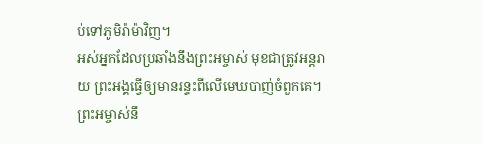ប់ទៅភូមិរ៉ាម៉ាវិញ។
អស់អ្នកដែលប្រឆាំងនឹងព្រះអម្ចាស់ មុខជាត្រូវអន្តរាយ ព្រះអង្គធ្វើឲ្យមានរន្ទះពីលើមេឃបាញ់ចំពួកគេ។ ព្រះអម្ចាស់នឹ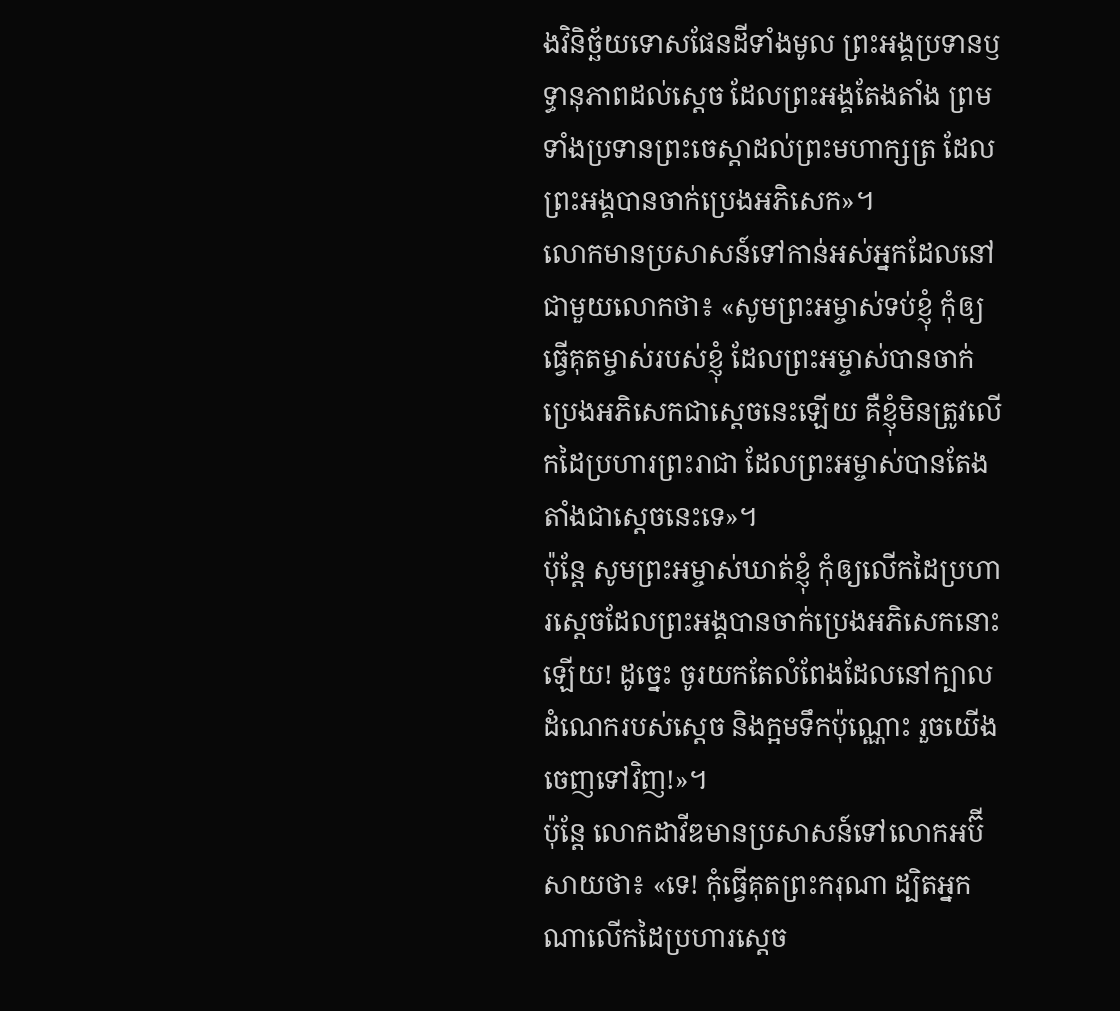ងវិនិច្ឆ័យទោសផែនដីទាំងមូល ព្រះអង្គប្រទានឫទ្ធានុភាពដល់ស្ដេច ដែលព្រះអង្គតែងតាំង ព្រមទាំងប្រទានព្រះចេស្ដាដល់ព្រះមហាក្សត្រ ដែលព្រះអង្គបានចាក់ប្រេងអភិសេក»។
លោកមានប្រសាសន៍ទៅកាន់អស់អ្នកដែលនៅជាមួយលោកថា៖ «សូមព្រះអម្ចាស់ទប់ខ្ញុំ កុំឲ្យធ្វើគុតម្ចាស់របស់ខ្ញុំ ដែលព្រះអម្ចាស់បានចាក់ប្រេងអភិសេកជាស្ដេចនេះឡើយ គឺខ្ញុំមិនត្រូវលើកដៃប្រហារព្រះរាជា ដែលព្រះអម្ចាស់បានតែងតាំងជាស្ដេចនេះទេ»។
ប៉ុន្តែ សូមព្រះអម្ចាស់ឃាត់ខ្ញុំ កុំឲ្យលើកដៃប្រហារស្ដេចដែលព្រះអង្គបានចាក់ប្រេងអភិសេកនោះឡើយ! ដូច្នេះ ចូរយកតែលំពែងដែលនៅក្បាលដំណេករបស់ស្ដេច និងក្អមទឹកប៉ុណ្ណោះ រួចយើងចេញទៅវិញ!»។
ប៉ុន្តែ លោកដាវីឌមានប្រសាសន៍ទៅលោកអប៊ីសាយថា៖ «ទេ! កុំធ្វើគុតព្រះករុណា ដ្បិតអ្នកណាលើកដៃប្រហារស្ដេច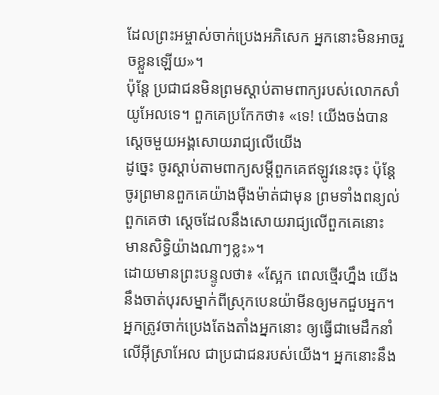ដែលព្រះអម្ចាស់ចាក់ប្រេងអភិសេក អ្នកនោះមិនអាចរួចខ្លួនឡើយ»។
ប៉ុន្តែ ប្រជាជនមិនព្រមស្ដាប់តាមពាក្យរបស់លោកសាំយូអែលទេ។ ពួកគេប្រកែកថា៖ «ទេ! យើងចង់បានស្ដេចមួយអង្គសោយរាជ្យលើយើង
ដូច្នេះ ចូរស្ដាប់តាមពាក្យសម្ដីពួកគេឥឡូវនេះចុះ ប៉ុន្តែ ចូរព្រមានពួកគេយ៉ាងម៉ឺងម៉ាត់ជាមុន ព្រមទាំងពន្យល់ពួកគេថា ស្ដេចដែលនឹងសោយរាជ្យលើពួកគេនោះ មានសិទ្ធិយ៉ាងណាៗខ្លះ»។
ដោយមានព្រះបន្ទូលថា៖ «ស្អែក ពេលថ្មើរហ្នឹង យើងនឹងចាត់បុរសម្នាក់ពីស្រុកបេនយ៉ាមីនឲ្យមកជួបអ្នក។ អ្នកត្រូវចាក់ប្រេងតែងតាំងអ្នកនោះ ឲ្យធ្វើជាមេដឹកនាំលើអ៊ីស្រាអែល ជាប្រជាជនរបស់យើង។ អ្នកនោះនឹង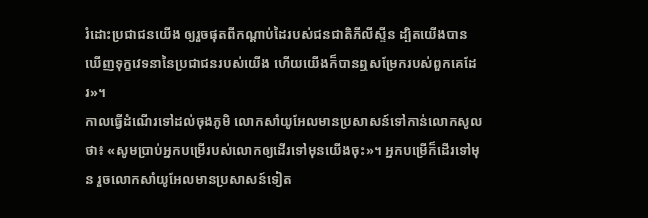រំដោះប្រជាជនយើង ឲ្យរួចផុតពីកណ្ដាប់ដៃរបស់ជនជាតិភីលីស្ទីន ដ្បិតយើងបានឃើញទុក្ខវេទនានៃប្រជាជនរបស់យើង ហើយយើងក៏បានឮសម្រែករបស់ពួកគេដែរ»។
កាលធ្វើដំណើរទៅដល់ចុងភូមិ លោកសាំយូអែលមានប្រសាសន៍ទៅកាន់លោកសូលថា៖ «សូមប្រាប់អ្នកបម្រើរបស់លោកឲ្យដើរទៅមុនយើងចុះ»។ អ្នកបម្រើក៏ដើរទៅមុន រួចលោកសាំយូអែលមានប្រសាសន៍ទៀត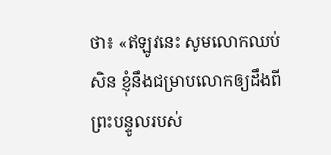ថា៖ «ឥឡូវនេះ សូមលោកឈប់សិន ខ្ញុំនឹងជម្រាបលោកឲ្យដឹងពីព្រះបន្ទូលរបស់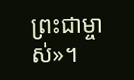ព្រះជាម្ចាស់»។